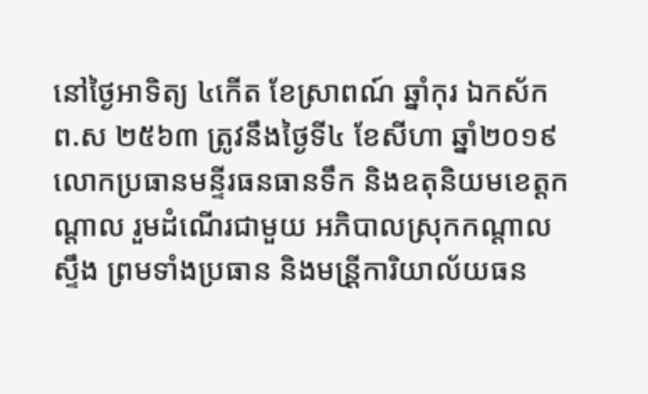នៅថ្ងៃអាទិត្យ ៤កេីត ខែស្រាពណ៍ ឆ្នាំកុរ ឯកស័ក ព.ស ២៥៦៣ ត្រូវនឹងថ្ងៃទី៤ ខែសីហា ឆ្នាំ២០១៩ លោកប្រធានមន្ទីរធនធានទឹក និងឧតុនិយមខេត្តកណ្តាល រួមដំណេីរជាមួយ អភិបាលស្រុកកណ្តាលស្ទឹង ព្រមទាំងប្រធាន និងមន្រី្តការិយាល័យធន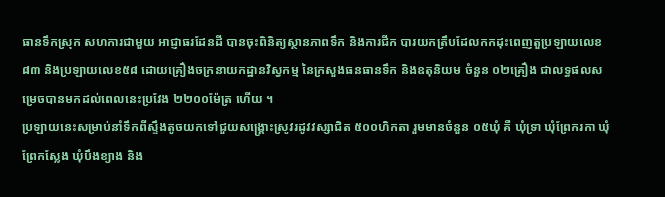ធានទឹកស្រុក សហការជាមួយ អាជ្ញាធរដែនដី បានចុះពិនិត្យស្ថានភាពទឹក និងការជីក បារយកត្រឹបដែលកកដុះពេញតួប្រឡាយលេខ៨៣ និងប្រឡាយលេខ៥៨ ដោយគ្រឿងចក្រនាយកដ្ឋានវិស្វកម្ម នៃក្រសួងធនធានទឹក និងឧតុនិយម ចំនួន ០២គ្រឿង ជាលទ្ធផលសម្រេចបានមកដល់ពេលនេះប្រវែង ២២០០ម៉ែត្រ ហេីយ ។
ប្រឡាយនេះសម្រាប់នាំទឹកពីស្ទឹងតូចយកទៅជួយសង្គ្រោះស្រូវរដូវវស្សាជិត ៥០០ហិកតា រួមមានចំនួន ០៥ឃុំ គឺ ឃុំទ្រា ឃុំព្រែករកា ឃុំព្រែកស្លែង ឃុំបឹងខ្យាង និង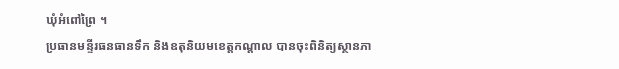ឃុំអំពៅព្រៃ ។
ប្រធានមន្ទីរធនធានទឹក និងឧតុនិយមខេត្តកណ្តាល បានចុះពិនិត្យស្ថានភា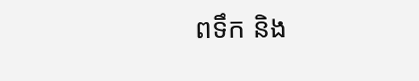ពទឹក និង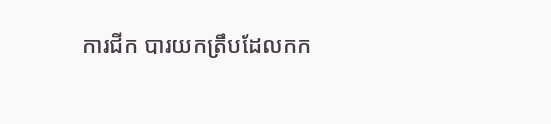ការជីក បារយកត្រឹបដែលកក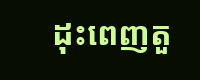ដុះពេញតួ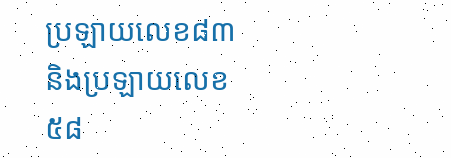ប្រឡាយលេខ៨៣ និងប្រឡាយលេខ៥៨